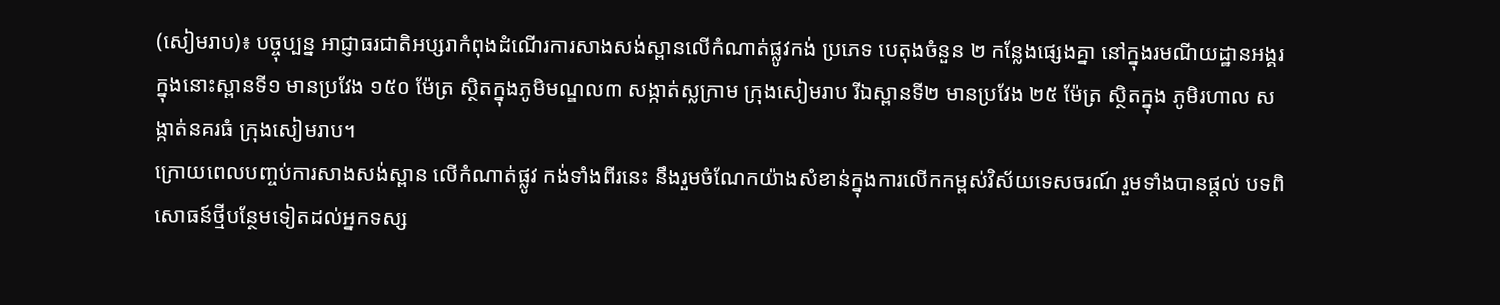(សៀមរាប)៖ បច្ចុប្បន្ន អាជ្ញាធរជាតិអប្សរាកំពុងដំណើរការសាងសង់ស្ពានលើកំណាត់ផ្លូវកង់ ប្រភេទ បេតុងចំនួន ២ កន្លែងផ្សេងគ្នា នៅក្នុងរមណីយដ្ឋានអង្គរ ក្នុងនោះស្ពានទី១ មានប្រវែង ១៥០ ម៉ែត្រ ស្ថិតក្នុងភូមិមណ្ឌល៣ សង្កាត់ស្លក្រាម ក្រុងសៀមរាប រីឯស្ពានទី២ មានប្រវែង ២៥ ម៉ែត្រ ស្ថិតក្នុង ភូមិរហាល សង្កាត់នគរធំ ក្រុងសៀមរាប។
ក្រោយពេលបញ្ចប់ការសាងសង់ស្ពាន លើកំណាត់ផ្លូវ កង់ទាំងពីរនេះ នឹងរួមចំណែកយ៉ាងសំខាន់ក្នុងការលើកកម្ពស់វិស័យទេសចរណ៍ រួមទាំងបានផ្តល់ បទពិសោធន៍ថ្មីបន្ថែមទៀតដល់អ្នកទស្ស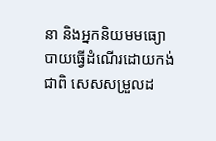នា និងអ្នកនិយមមធ្យោបាយធ្វើដំណើរដោយកង់ ជាពិ សេសសម្រួលដ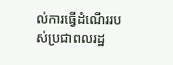ល់ការធ្វើដំណើររបស់ប្រជាពលរដ្ឋ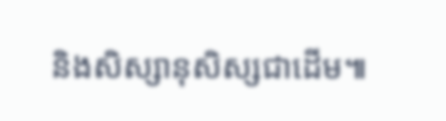និងសិស្សានុសិស្សជាដើម៕